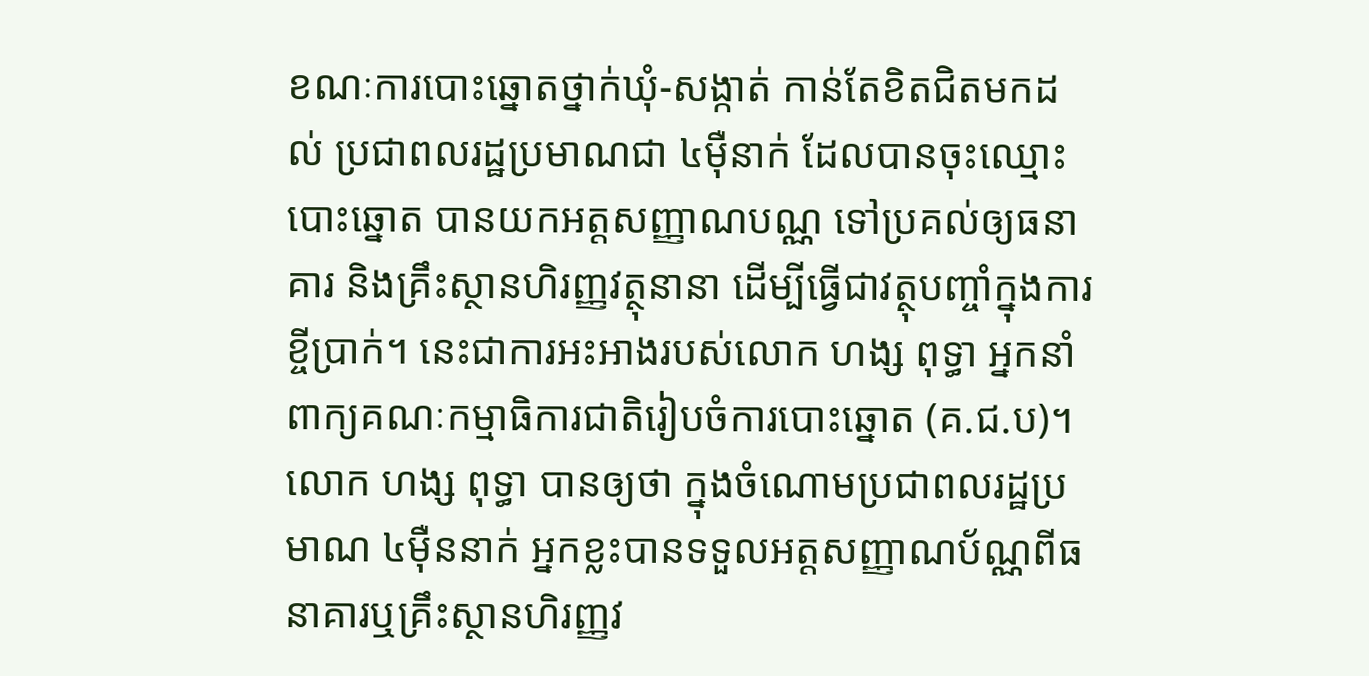ខណៈការបោះឆ្នោតថ្នាក់ឃុំ-សង្កាត់ កាន់តែខិតជិតមកដល់ ប្រជាពលរដ្ឋប្រមាណជា ៤ម៉ឺនាក់ ដែលបានចុះឈ្មោះបោះឆ្នោត បានយកអត្តសញ្ញាណបណ្ណ ទៅប្រគល់ឲ្យធនាគារ និងគ្រឹះស្ថានហិរញ្ញវត្ថុនានា ដើម្បីធ្វើជាវត្ថុបញ្ចាំក្នុងការខ្ចីប្រាក់។ នេះជាការអះអាងរបស់លោក ហង្ស ពុទ្ធា អ្នកនាំពាក្យគណៈកម្មាធិការជាតិរៀបចំការបោះឆ្នោត (គ.ជ.ប)។
លោក ហង្ស ពុទ្ធា បានឲ្យថា ក្នុងចំណោមប្រជាពលរដ្ឋប្រមាណ ៤ម៉ឺននាក់ អ្នកខ្លះបានទទួលអត្តសញ្ញាណប័ណ្ណពីធនាគារឬគ្រឹះស្ថានហិរញ្ញវ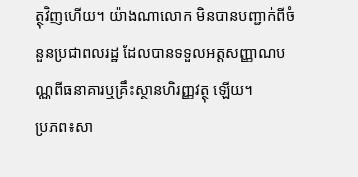ត្ថុវិញហើយ។ យ៉ាងណាលោក មិនបានបញ្ជាក់ពីចំនួនប្រជាពលរដ្ឋ ដែលបានទទួលអត្តសញ្ញាណបណ្ណពីធនាគារឬគ្រឹះស្ថានហិរញ្ញវត្ថុ ឡើយ។
ប្រភព៖សា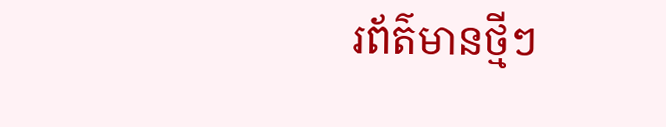រព័ត៌មានថ្មីៗ